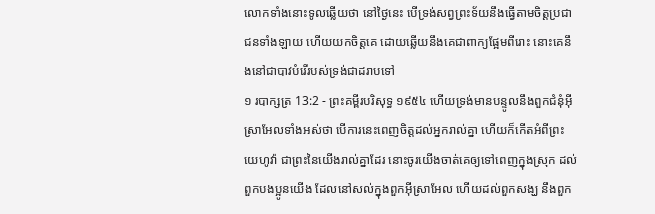លោកទាំងនោះទូលឆ្លើយថា នៅថ្ងៃនេះ បើទ្រង់សព្វព្រះទ័យនឹងធ្វើតាមចិត្តប្រជាជនទាំងឡាយ ហើយយកចិត្តគេ ដោយឆ្លើយនឹងគេជាពាក្យផ្អែមពីរោះ នោះគេនឹងនៅជាបាវបំរើរបស់ទ្រង់ជាដរាបទៅ
១ របាក្សត្រ 13:2 - ព្រះគម្ពីរបរិសុទ្ធ ១៩៥៤ ហើយទ្រង់មានបន្ទូលនឹងពួកជំនុំអ៊ីស្រាអែលទាំងអស់ថា បើការនេះពេញចិត្តដល់អ្នករាល់គ្នា ហើយក៏កើតអំពីព្រះយេហូវ៉ា ជាព្រះនៃយើងរាល់គ្នាដែរ នោះចូរយើងចាត់គេឲ្យទៅពេញក្នុងស្រុក ដល់ពួកបងប្អូនយើង ដែលនៅសល់ក្នុងពួកអ៊ីស្រាអែល ហើយដល់ពួកសង្ឃ នឹងពួក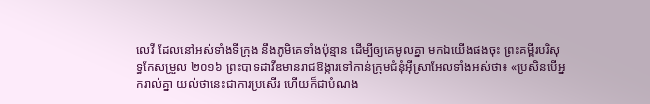លេវី ដែលនៅអស់ទាំងទីក្រុង នឹងភូមិគេទាំងប៉ុន្មាន ដើម្បីឲ្យគេមូលគ្នា មកឯយើងផងចុះ ព្រះគម្ពីរបរិសុទ្ធកែសម្រួល ២០១៦ ព្រះបាទដាវីឌមានរាជឱង្ការទៅកាន់ក្រុមជំនុំអ៊ីស្រាអែលទាំងអស់ថា៖ «ប្រសិនបើអ្នករាល់គ្នា យល់ថានេះជាការប្រសើរ ហើយក៏ជាបំណង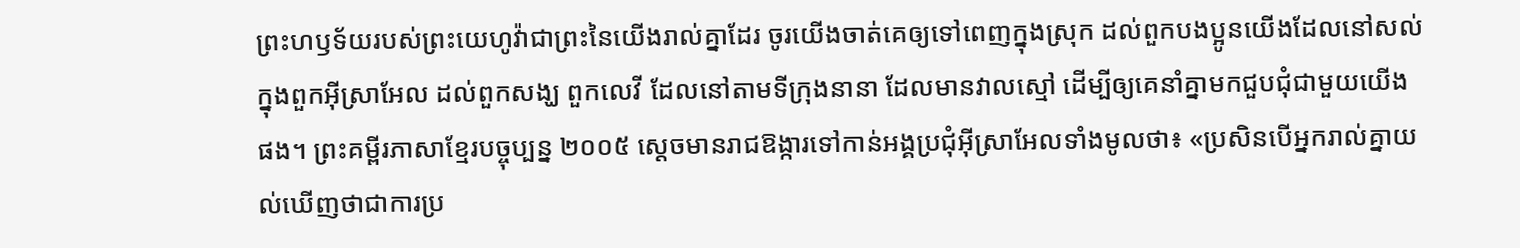ព្រះហឫទ័យរបស់ព្រះយេហូវ៉ាជាព្រះនៃយើងរាល់គ្នាដែរ ចូរយើងចាត់គេឲ្យទៅពេញក្នុងស្រុក ដល់ពួកបងប្អូនយើងដែលនៅសល់ក្នុងពួកអ៊ីស្រាអែល ដល់ពួកសង្ឃ ពួកលេវី ដែលនៅតាមទីក្រុងនានា ដែលមានវាលស្មៅ ដើម្បីឲ្យគេនាំគ្នាមកជួបជុំជាមួយយើងផង។ ព្រះគម្ពីរភាសាខ្មែរបច្ចុប្បន្ន ២០០៥ ស្ដេចមានរាជឱង្ការទៅកាន់អង្គប្រជុំអ៊ីស្រាអែលទាំងមូលថា៖ «ប្រសិនបើអ្នករាល់គ្នាយល់ឃើញថាជាការប្រ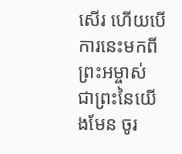សើរ ហើយបើការនេះមកពីព្រះអម្ចាស់ ជាព្រះនៃយើងមែន ចូរ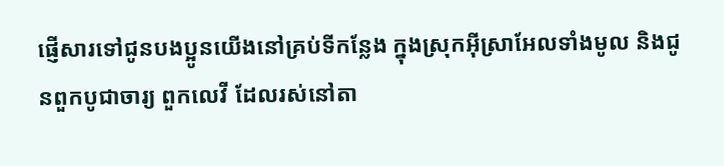ផ្ញើសារទៅជូនបងប្អូនយើងនៅគ្រប់ទីកន្លែង ក្នុងស្រុកអ៊ីស្រាអែលទាំងមូល និងជូនពួកបូជាចារ្យ ពួកលេវី ដែលរស់នៅតា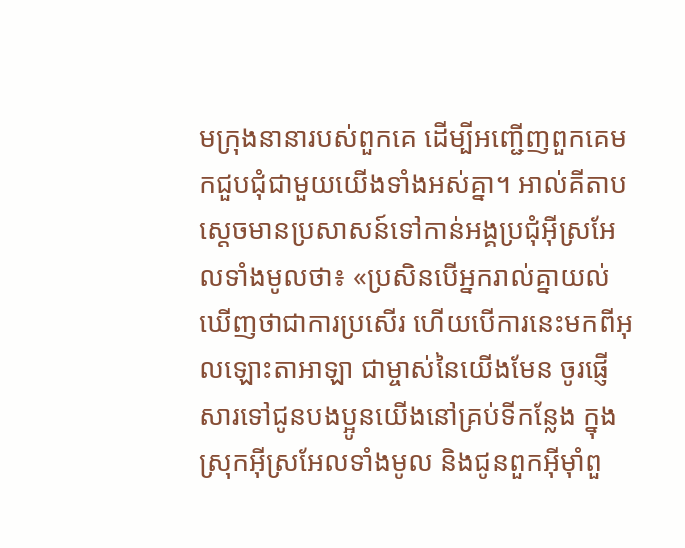មក្រុងនានារបស់ពួកគេ ដើម្បីអញ្ជើញពួកគេមកជួបជុំជាមួយយើងទាំងអស់គ្នា។ អាល់គីតាប ស្តេចមានប្រសាសន៍ទៅកាន់អង្គប្រជុំអ៊ីស្រអែលទាំងមូលថា៖ «ប្រសិនបើអ្នករាល់គ្នាយល់ឃើញថាជាការប្រសើរ ហើយបើការនេះមកពីអុលឡោះតាអាឡា ជាម្ចាស់នៃយើងមែន ចូរផ្ញើសារទៅជូនបងប្អូនយើងនៅគ្រប់ទីកន្លែង ក្នុងស្រុកអ៊ីស្រអែលទាំងមូល និងជូនពួកអ៊ីមុាំពួ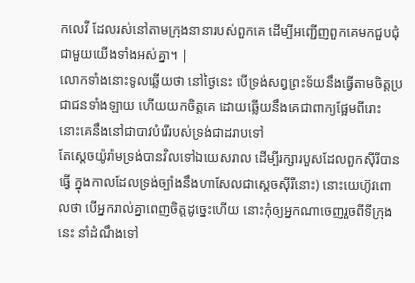កលេវី ដែលរស់នៅតាមក្រុងនានារបស់ពួកគេ ដើម្បីអញ្ជើញពួកគេមកជួបជុំជាមួយយើងទាំងអស់គ្នា។ |
លោកទាំងនោះទូលឆ្លើយថា នៅថ្ងៃនេះ បើទ្រង់សព្វព្រះទ័យនឹងធ្វើតាមចិត្តប្រជាជនទាំងឡាយ ហើយយកចិត្តគេ ដោយឆ្លើយនឹងគេជាពាក្យផ្អែមពីរោះ នោះគេនឹងនៅជាបាវបំរើរបស់ទ្រង់ជាដរាបទៅ
តែស្តេចយ៉ូរ៉ាមទ្រង់បានវិលទៅឯយេសរាល ដើម្បីរក្សារបួសដែលពួកស៊ីរីបានធ្វើ ក្នុងកាលដែលទ្រង់ច្បាំងនឹងហាសែលជាស្តេចស៊ីរីនោះ) នោះយេហ៊ូវពោលថា បើអ្នករាល់គ្នាពេញចិត្តដូច្នេះហើយ នោះកុំឲ្យអ្នកណាចេញរួចពីទីក្រុងនេះ នាំដំណឹងទៅ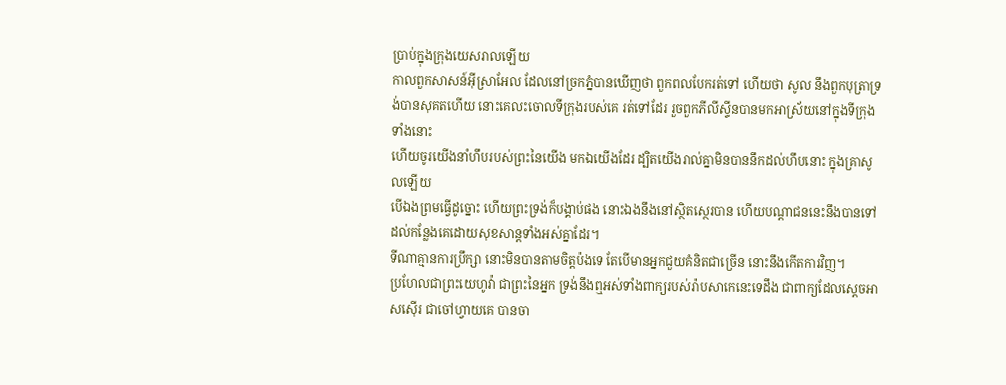ប្រាប់ក្នុងក្រុងយេសរាលឡើយ
កាលពួកសាសន៍អ៊ីស្រាអែល ដែលនៅច្រកភ្នំបានឃើញថា ពួកពលបែករត់ទៅ ហើយថា សូល នឹងពួកបុត្រាទ្រង់បានសុគតហើយ នោះគេលះចោលទីក្រុងរបស់គេ រត់ទៅដែរ រួចពួកភីលីស្ទីនបានមកអាស្រ័យនៅក្នុងទីក្រុងទាំងនោះ
ហើយចូរយើងនាំហឹបរបស់ព្រះនៃយើង មកឯយើងដែរ ដ្បិតយើងរាល់គ្នាមិនបាននឹកដល់ហឹបនោះ ក្នុងគ្រាសូលឡើយ
បើឯងព្រមធ្វើដូច្នោះ ហើយព្រះទ្រង់ក៏បង្គាប់ផង នោះឯងនឹងនៅស្ថិតស្ថេរបាន ហើយបណ្តាជននេះនឹងបានទៅដល់កន្លែងគេដោយសុខសាន្តទាំងអស់គ្នាដែរ។
ទីណាគ្មានការប្រឹក្សា នោះមិនបានតាមចិត្តប៉ងទេ តែបើមានអ្នកជួយគំនិតជាច្រើន នោះនឹងកើតការវិញ។
ប្រហែលជាព្រះយេហូវ៉ា ជាព្រះនៃអ្នក ទ្រង់នឹងឮអស់ទាំងពាក្យរបស់រ៉ាបសាកេនេះទេដឹង ជាពាក្យដែលស្តេចអាសស៊ើរ ជាចៅហ្វាយគេ បានចា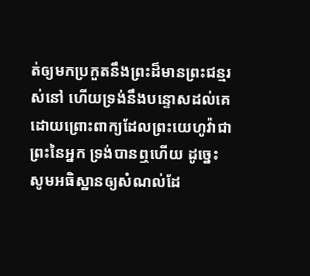ត់ឲ្យមកប្រកួតនឹងព្រះដ៏មានព្រះជន្មរស់នៅ ហើយទ្រង់នឹងបន្ទោសដល់គេ ដោយព្រោះពាក្យដែលព្រះយេហូវ៉ាជាព្រះនៃអ្នក ទ្រង់បានឮហើយ ដូច្នេះ សូមអធិស្ឋានឲ្យសំណល់ដែ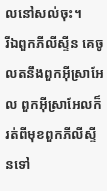លនៅសល់ចុះ។
រីឯពួកភីលីស្ទីន គេចូលតនឹងពួកអ៊ីស្រាអែល ពួកអ៊ីស្រាអែលក៏រត់ពីមុខពួកភីលីស្ទីនទៅ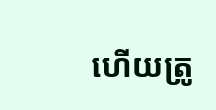ហើយត្រូ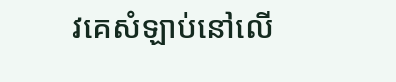វគេសំឡាប់នៅលើ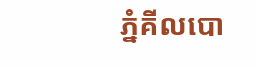ភ្នំគីលបោ